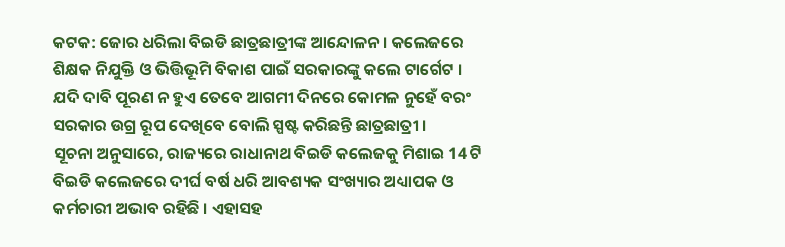କଟକ: ଜୋର ଧରିଲା ବିଇଡି ଛାତ୍ରଛାତ୍ରୀଙ୍କ ଆନ୍ଦୋଳନ । କଲେଜରେ ଶିକ୍ଷକ ନିଯୁକ୍ତି ଓ ଭିତ୍ତିଭୂମି ବିକାଶ ପାଇଁ ସରକାରଙ୍କୁ କଲେ ଟାର୍ଗେଟ । ଯଦି ଦାବି ପୂରଣ ନ ହୁଏ ତେବେ ଆଗମୀ ଦିନରେ କୋମଳ ନୁହେଁ ବରଂ ସରକାର ଉଗ୍ର ରୂପ ଦେଖିବେ ବୋଲି ସ୍ପଷ୍ଟ କରିଛନ୍ତି ଛାତ୍ରଛାତ୍ରୀ ।
ସୂଚନା ଅନୁସାରେ, ରାଜ୍ୟରେ ରାଧାନାଥ ବିଇଡି କଲେଜକୁ ମିଶାଇ 14 ଟି ବିଇଡି କଲେଜରେ ଦୀର୍ଘ ବର୍ଷ ଧରି ଆବଶ୍ୟକ ସଂଖ୍ୟାର ଅଧ୍ୟାପକ ଓ କର୍ମଚାରୀ ଅଭାବ ରହିଛି । ଏହାସହ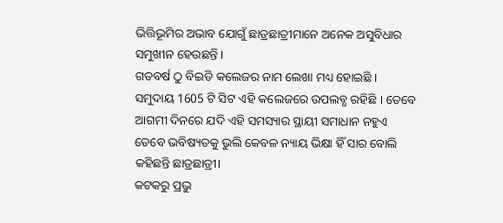ଭିତ୍ତିଭୂମିର ଅଭାବ ଯୋଗୁଁ ଛାତ୍ରଛାତ୍ରୀମାନେ ଅନେକ ଅସୁବିଧାର ସମୁଖୀନ ହେଉଛନ୍ତି ।
ଗତବର୍ଷ ଠୁ ବିଇଡି କଲେଜର ନାମ ଲେଖା ମଧ୍ୟ ହୋଇଛି । ସମୁଦାୟ 1605 ଟି ସିଟ ଏହି କଲେଜରେ ଉପଲବ୍ଧ ରହିଛି । ତେବେ ଆଗମୀ ଦିନରେ ଯଦି ଏହି ସମସ୍ୟାର ସ୍ଥାୟୀ ସମାଧାନ ନହୁଏ ତେବେ ଭବିଷ୍ୟତକୁ ଭୁଲି କେବଳ ନ୍ୟାୟ ଭିକ୍ଷା ହିଁ ସାର ବୋଲି କହିଛନ୍ତି ଛାତ୍ରଛାତ୍ରୀ।
କଟକରୁ ପ୍ରଭୁ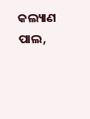କଲ୍ୟାଣ ପାଲ,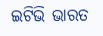ଇଟିଭି ଭାରତ